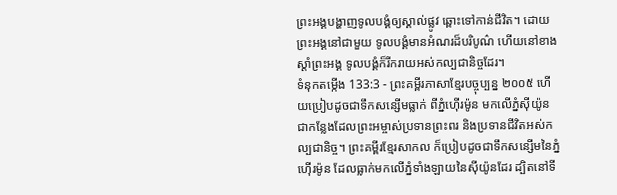ព្រះអង្គបង្ហាញទូលបង្គំឲ្យស្គាល់ផ្លូវ ឆ្ពោះទៅកាន់ជីវិត។ ដោយព្រះអង្គនៅជាមួយ ទូលបង្គំមានអំណរដ៏បរិបូណ៌ ហើយនៅខាងស្ដាំព្រះអង្គ ទូលបង្គំក៏រីករាយអស់កល្បជានិច្ចដែរ។
ទំនុកតម្កើង 133:3 - ព្រះគម្ពីរភាសាខ្មែរបច្ចុប្បន្ន ២០០៥ ហើយប្រៀបដូចជាទឹកសន្សើមធ្លាក់ ពីភ្នំហ៊ើរម៉ូន មកលើភ្នំស៊ីយ៉ូន ជាកន្លែងដែលព្រះអម្ចាស់ប្រទានព្រះពរ និងប្រទានជីវិតអស់កល្បជានិច្ច។ ព្រះគម្ពីរខ្មែរសាកល ក៏ប្រៀបដូចជាទឹកសន្សើមនៃភ្នំហ៊ើរម៉ូន ដែលធ្លាក់មកលើភ្នំទាំងឡាយនៃស៊ីយ៉ូនដែរ ដ្បិតនៅទី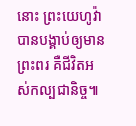នោះ ព្រះយេហូវ៉ាបានបង្គាប់ឲ្យមានព្រះពរ គឺជីវិតអស់កល្បជានិច្ច៕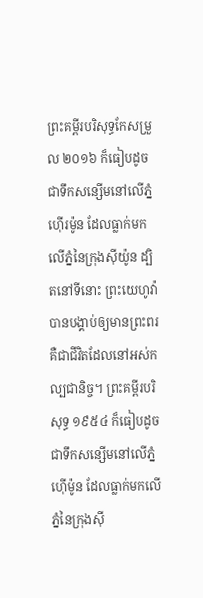ព្រះគម្ពីរបរិសុទ្ធកែសម្រួល ២០១៦ ក៏ធៀបដូចជាទឹកសន្សើមនៅលើភ្នំហ៊ើរម៉ូន ដែលធ្លាក់មកលើភ្នំនៃក្រុងស៊ីយ៉ូន ដ្បិតនៅទីនោះ ព្រះយេហូវ៉ាបានបង្គាប់ឲ្យមានព្រះពរ គឺជាជីវិតដែលនៅអស់កល្បជានិច្ច។ ព្រះគម្ពីរបរិសុទ្ធ ១៩៥៤ ក៏ធៀបដូចជាទឹកសន្សើមនៅលើភ្នំហ៊ើម៉ូន ដែលធ្លាក់មកលើភ្នំនៃក្រុងស៊ី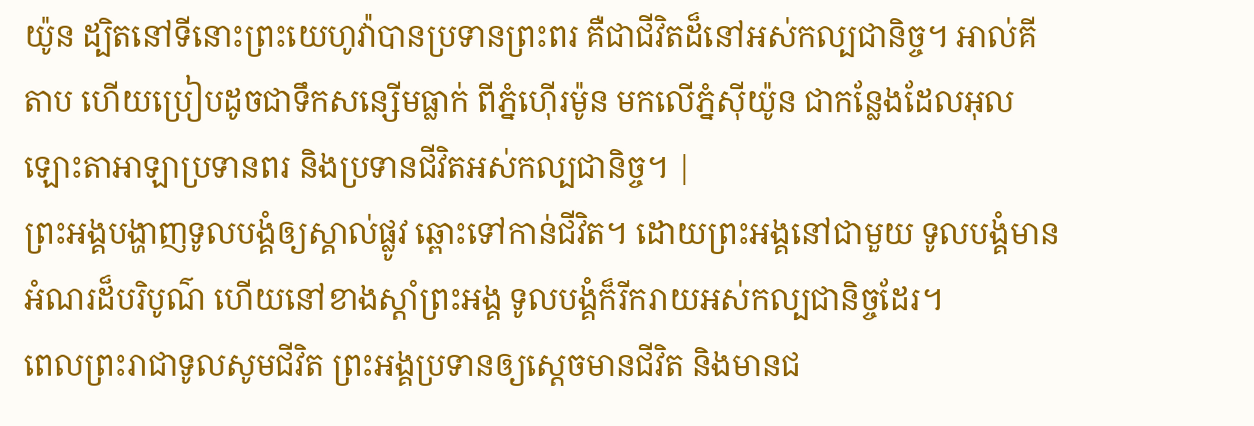យ៉ូន ដ្បិតនៅទីនោះព្រះយេហូវ៉ាបានប្រទានព្រះពរ គឺជាជីវិតដ៏នៅអស់កល្បជានិច្ច។ អាល់គីតាប ហើយប្រៀបដូចជាទឹកសន្សើមធ្លាក់ ពីភ្នំហ៊ើរម៉ូន មកលើភ្នំស៊ីយ៉ូន ជាកន្លែងដែលអុលឡោះតាអាឡាប្រទានពរ និងប្រទានជីវិតអស់កល្បជានិច្ច។ |
ព្រះអង្គបង្ហាញទូលបង្គំឲ្យស្គាល់ផ្លូវ ឆ្ពោះទៅកាន់ជីវិត។ ដោយព្រះអង្គនៅជាមួយ ទូលបង្គំមានអំណរដ៏បរិបូណ៌ ហើយនៅខាងស្ដាំព្រះអង្គ ទូលបង្គំក៏រីករាយអស់កល្បជានិច្ចដែរ។
ពេលព្រះរាជាទូលសូមជីវិត ព្រះអង្គប្រទានឲ្យស្ដេចមានជីវិត និងមានជ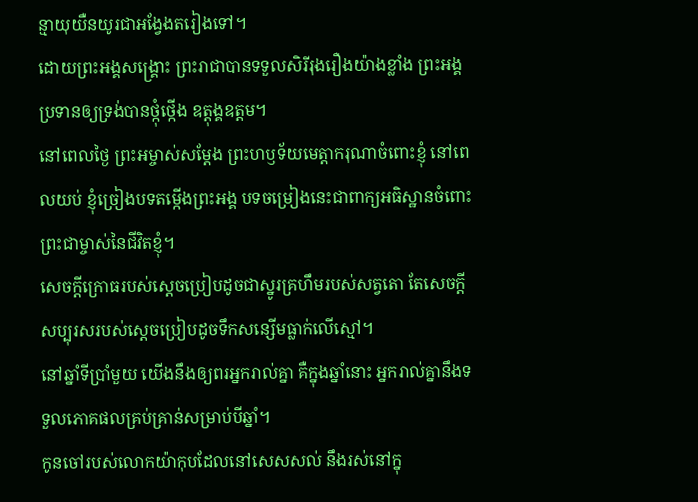ន្មាយុយឺនយូរជាអង្វែងតរៀងទៅ។
ដោយព្រះអង្គសង្គ្រោះ ព្រះរាជាបានទទួលសិរីរុងរឿងយ៉ាងខ្លាំង ព្រះអង្គប្រទានឲ្យទ្រង់បានថ្កុំថ្កើង ឧត្ដុង្គឧត្ដម។
នៅពេលថ្ងៃ ព្រះអម្ចាស់សម្តែង ព្រះហឫទ័យមេត្តាករុណាចំពោះខ្ញុំ នៅពេលយប់ ខ្ញុំច្រៀងបទតម្កើងព្រះអង្គ បទចម្រៀងនេះជាពាក្យអធិស្ឋានចំពោះ ព្រះជាម្ចាស់នៃជីវិតខ្ញុំ។
សេចក្ដីក្រោធរបស់ស្ដេចប្រៀបដូចជាស្នូរគ្រហឹមរបស់សត្វតោ តែសេចក្ដីសប្បុរសរបស់ស្ដេចប្រៀបដូចទឹកសន្សើមធ្លាក់លើស្មៅ។
នៅឆ្នាំទីប្រាំមួយ យើងនឹងឲ្យពរអ្នករាល់គ្នា គឺក្នុងឆ្នាំនោះ អ្នករាល់គ្នានឹងទទួលភោគផលគ្រប់គ្រាន់សម្រាប់បីឆ្នាំ។
កូនចៅរបស់លោកយ៉ាកុបដែលនៅសេសសល់ នឹងរស់នៅក្នុ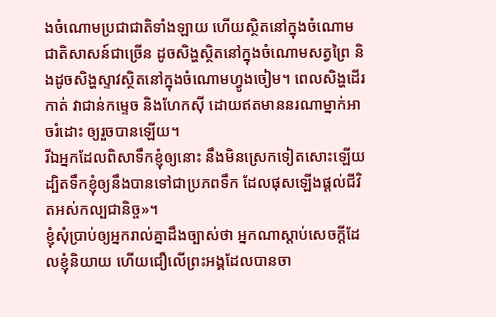ងចំណោមប្រជាជាតិទាំងឡាយ ហើយស្ថិតនៅក្នុងចំណោមជាតិសាសន៍ជាច្រើន ដូចសិង្ហស្ថិតនៅក្នុងចំណោមសត្វព្រៃ និងដូចសិង្ហស្ទាវស្ថិតនៅក្នុងចំណោមហ្វូងចៀម។ ពេលសិង្ហដើរកាត់ វាជាន់កម្ទេច និងហែកស៊ី ដោយឥតមាននរណាម្នាក់អាចរំដោះ ឲ្យរួចបានឡើយ។
រីឯអ្នកដែលពិសាទឹកខ្ញុំឲ្យនោះ នឹងមិនស្រេកទៀតសោះឡើយ ដ្បិតទឹកខ្ញុំឲ្យនឹងបានទៅជាប្រភពទឹក ដែលផុសឡើងផ្ដល់ជីវិតអស់កល្បជានិច្ច»។
ខ្ញុំសុំប្រាប់ឲ្យអ្នករាល់គ្នាដឹងច្បាស់ថា អ្នកណាស្ដាប់សេចក្ដីដែលខ្ញុំនិយាយ ហើយជឿលើព្រះអង្គដែលបានចា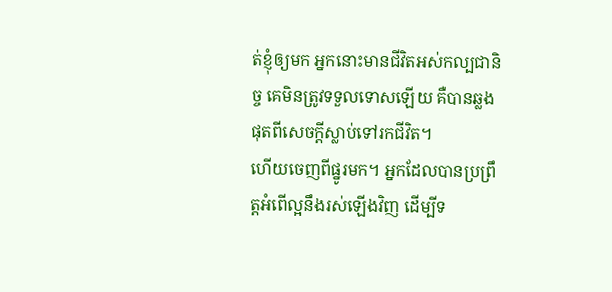ត់ខ្ញុំឲ្យមក អ្នកនោះមានជីវិតអស់កល្បជានិច្ច គេមិនត្រូវទទួលទោសឡើយ គឺបានឆ្លងផុតពីសេចក្ដីស្លាប់ទៅរកជីវិត។
ហើយចេញពីផ្នូរមក។ អ្នកដែលបានប្រព្រឹត្តអំពើល្អនឹងរស់ឡើងវិញ ដើម្បីទ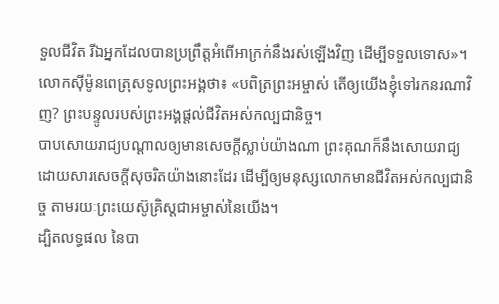ទួលជីវិត រីឯអ្នកដែលបានប្រព្រឹត្តអំពើអាក្រក់នឹងរស់ឡើងវិញ ដើម្បីទទួលទោស»។
លោកស៊ីម៉ូនពេត្រុសទូលព្រះអង្គថា៖ «បពិត្រព្រះអម្ចាស់ តើឲ្យយើងខ្ញុំទៅរកនរណាវិញ? ព្រះបន្ទូលរបស់ព្រះអង្គផ្ដល់ជីវិតអស់កល្បជានិច្ច។
បាបសោយរាជ្យបណ្ដាលឲ្យមានសេចក្ដីស្លាប់យ៉ាងណា ព្រះគុណក៏នឹងសោយរាជ្យដោយសារសេចក្ដីសុចរិតយ៉ាងនោះដែរ ដើម្បីឲ្យមនុស្សលោកមានជីវិតអស់កល្បជានិច្ច តាមរយៈព្រះយេស៊ូគ្រិស្តជាអម្ចាស់នៃយើង។
ដ្បិតលទ្ធផល នៃបា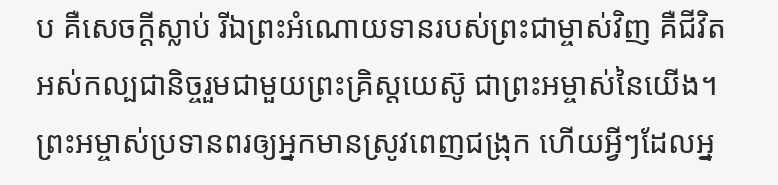ប គឺសេចក្ដីស្លាប់ រីឯព្រះអំណោយទានរបស់ព្រះជាម្ចាស់វិញ គឺជីវិតអស់កល្បជានិច្ចរួមជាមួយព្រះគ្រិស្តយេស៊ូ ជាព្រះអម្ចាស់នៃយើង។
ព្រះអម្ចាស់ប្រទានពរឲ្យអ្នកមានស្រូវពេញជង្រុក ហើយអ្វីៗដែលអ្ន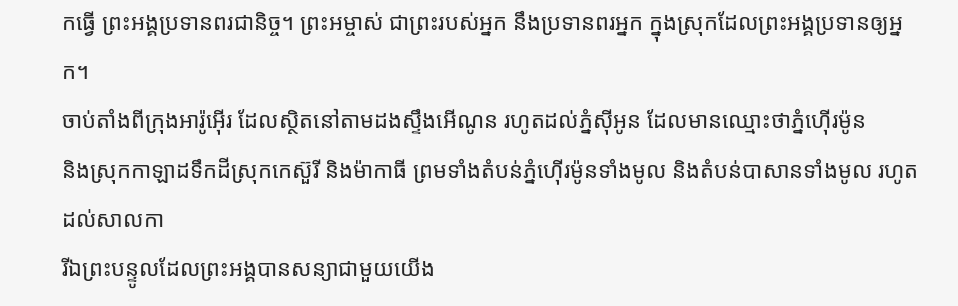កធ្វើ ព្រះអង្គប្រទានពរជានិច្ច។ ព្រះអម្ចាស់ ជាព្រះរបស់អ្នក នឹងប្រទានពរអ្នក ក្នុងស្រុកដែលព្រះអង្គប្រទានឲ្យអ្នក។
ចាប់តាំងពីក្រុងអារ៉ូអ៊ើរ ដែលស្ថិតនៅតាមដងស្ទឹងអើណូន រហូតដល់ភ្នំស៊ីអូន ដែលមានឈ្មោះថាភ្នំហ៊ើរម៉ូន
និងស្រុកកាឡាដទឹកដីស្រុកកេស៊ួរី និងម៉ាកាធី ព្រមទាំងតំបន់ភ្នំហ៊ើរម៉ូនទាំងមូល និងតំបន់បាសានទាំងមូល រហូតដល់សាលកា
រីឯព្រះបន្ទូលដែលព្រះអង្គបានសន្យាជាមួយយើង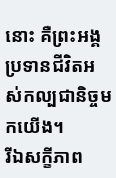នោះ គឺព្រះអង្គប្រទានជីវិតអស់កល្បជានិច្ចមកយើង។
រីឯសក្ខីភាព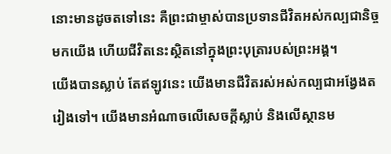នោះមានដូចតទៅនេះ គឺព្រះជាម្ចាស់បានប្រទានជីវិតអស់កល្បជានិច្ចមកយើង ហើយជីវិតនេះស្ថិតនៅក្នុងព្រះបុត្រារបស់ព្រះអង្គ។
យើងបានស្លាប់ តែឥឡូវនេះ យើងមានជីវិតរស់អស់កល្បជាអង្វែងតរៀងទៅ។ យើងមានអំណាចលើសេចក្ដីស្លាប់ និងលើស្ថានម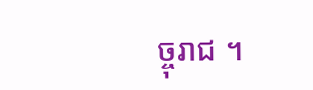ច្ចុរាជ ។